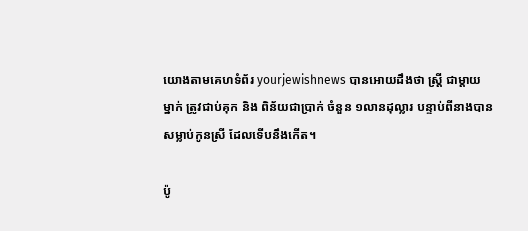យោងតាមគេហទំព័រ yourjewishnews បានអោយដឹងថា ស្ត្រី ជាម្តាយម្នាក់ ត្រូវជាប់គុក និង ពិន័យជាប្រាក់ ចំនួន ១លានដុល្លារ បន្ទាប់ពីនាងបានសម្លាប់កូនស្រី ដែលទើបនឹងកើត។

ប៉ូ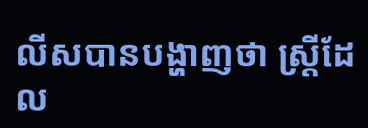លីសបានបង្ហាញថា ស្ត្រីដែល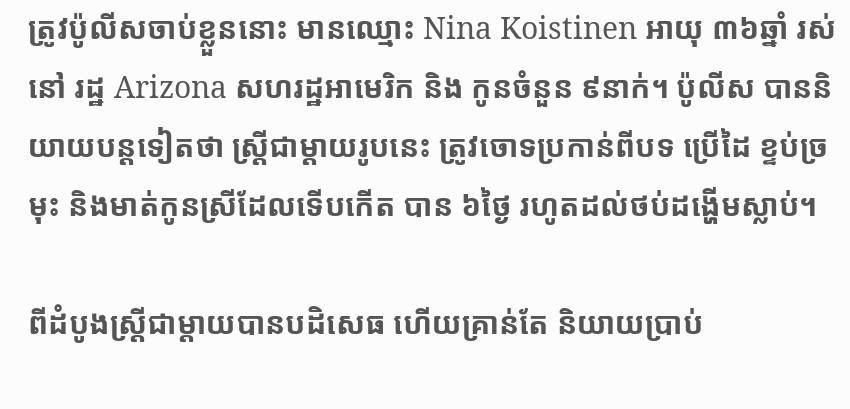ត្រូវប៉ូលីសចាប់ខ្លួននោះ មានឈ្មោះ Nina Koistinen អាយុ ៣៦ឆ្នាំ រស់នៅ រដ្ឋ Arizona សហរដ្ឋអាមេរិក និង កូនចំនួន ៩នាក់។ ប៉ូលីស បាននិយាយបន្តទៀតថា ស្ត្រីជាម្តាយរូបនេះ ត្រូវចោទប្រកាន់ពីបទ ប្រើដៃ ខ្ទប់ច្រមុះ និងមាត់កូនស្រីដែលទើបកើត បាន ៦ថ្ងៃ រហូតដល់ថប់ដង្ហើមស្លាប់។

ពីដំបូងស្ត្រីជាម្តាយបានបដិសេធ ហើយគ្រាន់តែ និយាយប្រាប់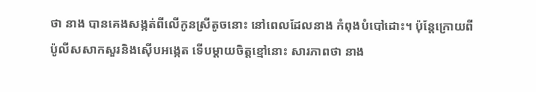ថា នាង បានគេងសង្កត់ពីលើកូនស្រីតូចនោះ នៅពេលដែលនាង កំពុងបំបៅដោះ។ ប៉ុន្តែក្រោយពី ប៉ូលីសសាកសួរនិងស៊ើបអង្កេត ទើបម្តាយចិត្តខ្មៅនោះ សារភាពថា នាង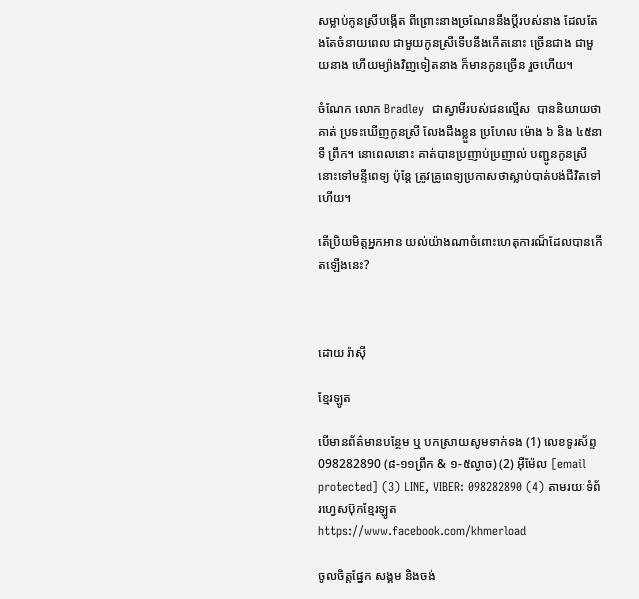សម្លាប់កូនស្រីបង្កើត ពីព្រោះនាងច្រណែននឹងប្តីរបស់នាង ដែលតែងតែចំនាយពេល ជាមួយកូនស្រីទើបនឹងកើតនោះ ច្រើនជាង ជាមួយនាង ហើយម្យ៉ាងវិញទៀតនាង ក៏មានកូនច្រើន រួចហើយ។

ចំណែក លោក Bradley  ជាស្វាមីរបស់ជនល្មើស  បាននិយាយថា គាត់ ប្រទះឃើញកូនស្រី លែងដឹងខ្លួន ប្រហែល ម៉ោង ៦ និង ៤៥នាទី ព្រឹក។ នោពេលនោះ គាត់បានប្រញាប់ប្រញាល់ បញ្ជូនកូនស្រីនោះទៅមន្ទីពេទ្យ ប៉ុន្តែ ត្រូវគ្រូពេទ្យប្រកាសថាស្លាប់បាត់បង់ជីវិតទៅហើយ។

តើប្រិយមិត្តអ្នកអាន យល់យ៉ាងណាចំពោះហេតុការណ៏ដែលបានកើតឡើងនេះ?



ដោយ រ៉ាស៊ី

ខ្មែរឡូត

បើមានព័ត៌មានបន្ថែម ឬ បកស្រាយសូមទាក់ទង (1) លេខទូរស័ព្ទ 098282890 (៨-១១ព្រឹក & ១-៥ល្ងាច) (2) អ៊ីម៉ែល [email protected] (3) LINE, VIBER: 098282890 (4) តាមរយៈទំព័រហ្វេសប៊ុកខ្មែរឡូត https://www.facebook.com/khmerload

ចូលចិត្តផ្នែក សង្គម និងចង់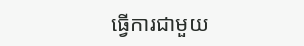ធ្វើការជាមួយ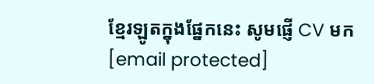ខ្មែរឡូតក្នុងផ្នែកនេះ សូមផ្ញើ CV មក [email protected]